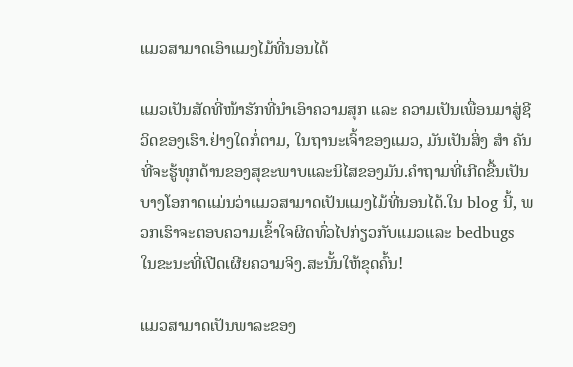ແມວສາມາດເອົາແມງໄມ້ທີ່ນອນໄດ້

ແມວເປັນສັດທີ່ໜ້າຮັກທີ່ນຳເອົາຄວາມສຸກ ແລະ ຄວາມເປັນເພື່ອນມາສູ່ຊີວິດຂອງເຮົາ.ຢ່າງໃດກໍ່ຕາມ, ໃນຖານະເຈົ້າຂອງແມວ, ມັນເປັນສິ່ງ ສຳ ຄັນທີ່ຈະຮູ້ທຸກດ້ານຂອງສຸຂະພາບແລະນິໄສຂອງມັນ.ຄໍາຖາມທີ່ເກີດຂື້ນເປັນບາງໂອກາດແມ່ນວ່າແມວສາມາດເປັນແມງໄມ້ທີ່ນອນໄດ້.ໃນ blog ນີ້, ພວກເຮົາຈະຕອບຄວາມເຂົ້າໃຈຜິດທົ່ວໄປກ່ຽວກັບແມວແລະ bedbugs ໃນຂະນະທີ່ເປີດເຜີຍຄວາມຈິງ.ສະນັ້ນໃຫ້ຂຸດຄົ້ນ!

ແມວສາມາດເປັນພາລະຂອງ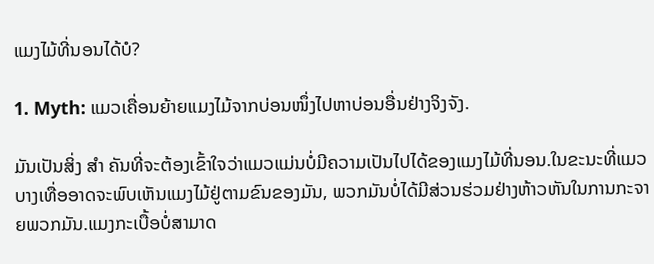ແມງໄມ້ທີ່ນອນໄດ້ບໍ?

1. Myth: ແມວເຄື່ອນຍ້າຍແມງໄມ້ຈາກບ່ອນໜຶ່ງໄປຫາບ່ອນອື່ນຢ່າງຈິງຈັງ.

ມັນເປັນສິ່ງ ສຳ ຄັນທີ່ຈະຕ້ອງເຂົ້າໃຈວ່າແມວແມ່ນບໍ່ມີຄວາມເປັນໄປໄດ້ຂອງແມງໄມ້ທີ່ນອນ.ໃນຂະນະທີ່ແມວບາງເທື່ອອາດຈະພົບເຫັນແມງໄມ້ຢູ່ຕາມຂົນຂອງມັນ, ພວກມັນບໍ່ໄດ້ມີສ່ວນຮ່ວມຢ່າງຫ້າວຫັນໃນການກະຈາຍພວກມັນ.ແມງກະເບື້ອບໍ່ສາມາດ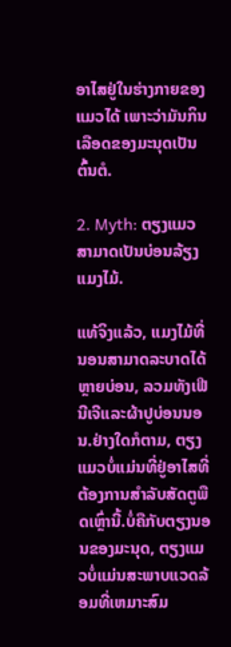ອາໄສຢູ່ໃນຮ່າງກາຍຂອງແມວໄດ້ ເພາະວ່າມັນກິນເລືອດຂອງມະນຸດເປັນຕົ້ນຕໍ.

2. Myth: ຕຽງແມວສາມາດເປັນບ່ອນລ້ຽງແມງໄມ້.

ແທ້ຈິງແລ້ວ, ແມງໄມ້ທີ່ນອນສາມາດລະບາດໄດ້ຫຼາຍບ່ອນ, ລວມທັງເຟີນີເຈີແລະຜ້າປູບ່ອນນອນ.ຢ່າງໃດກໍຕາມ, ຕຽງແມວບໍ່ແມ່ນທີ່ຢູ່ອາໄສທີ່ຕ້ອງການສໍາລັບສັດຕູພືດເຫຼົ່ານີ້.ບໍ່ຄືກັບຕຽງນອນຂອງມະນຸດ, ຕຽງແມວບໍ່ແມ່ນສະພາບແວດລ້ອມທີ່ເຫມາະສົມ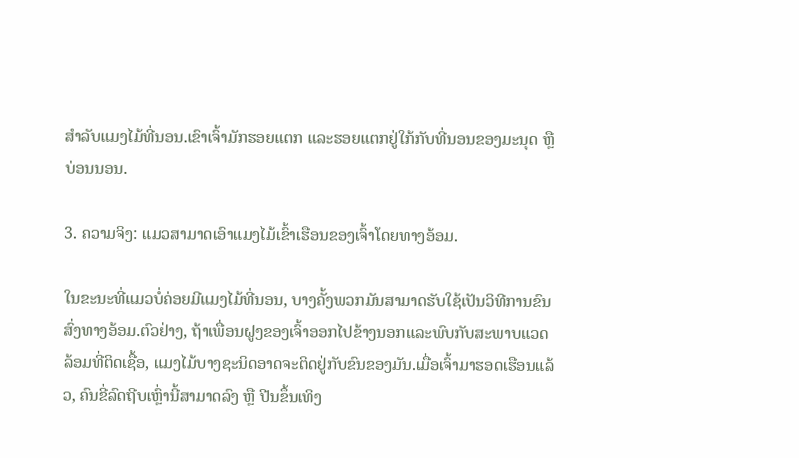ສໍາລັບແມງໄມ້ທີ່ນອນ.ເຂົາເຈົ້າມັກຮອຍແຕກ ແລະຮອຍແຕກຢູ່ໃກ້ກັບທີ່ນອນຂອງມະນຸດ ຫຼືບ່ອນນອນ.

3. ຄວາມຈິງ: ແມວສາມາດເອົາແມງໄມ້ເຂົ້າເຮືອນຂອງເຈົ້າໂດຍທາງອ້ອມ.

ໃນຂະນະທີ່ແມວບໍ່ຄ່ອຍມີແມງໄມ້ທີ່ນອນ, ບາງຄັ້ງພວກມັນສາມາດຮັບໃຊ້ເປັນວິທີການຂົນສົ່ງທາງອ້ອມ.ຕົວຢ່າງ, ຖ້າເພື່ອນຝູງຂອງເຈົ້າອອກໄປຂ້າງນອກແລະພົບກັບສະພາບແວດລ້ອມທີ່ຕິດເຊື້ອ, ແມງໄມ້ບາງຊະນິດອາດຈະຕິດຢູ່ກັບຂົນຂອງມັນ.ເມື່ອເຈົ້າມາຮອດເຮືອນແລ້ວ, ຄົນຂີ່ລົດຖີບເຫຼົ່ານີ້ສາມາດລົງ ຫຼື ປີນຂຶ້ນເທິງ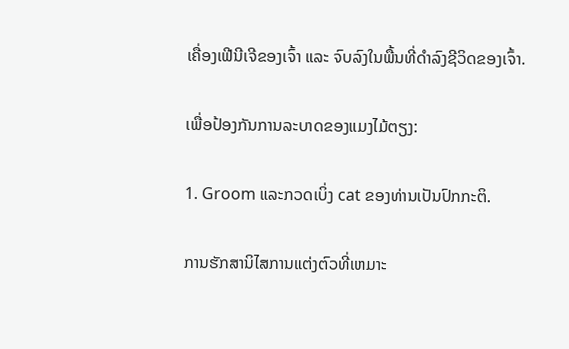ເຄື່ອງເຟີນີເຈີຂອງເຈົ້າ ແລະ ຈົບລົງໃນພື້ນທີ່ດຳລົງຊີວິດຂອງເຈົ້າ.

ເພື່ອປ້ອງກັນການລະບາດຂອງແມງໄມ້ຕຽງ:

1. Groom ແລະກວດເບິ່ງ cat ຂອງທ່ານເປັນປົກກະຕິ.

ການຮັກສານິໄສການແຕ່ງຕົວທີ່ເຫມາະ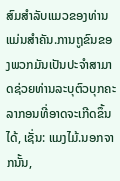ສົມສໍາລັບແມວຂອງທ່ານແມ່ນສໍາຄັນ.ການຖູຂົນຂອງພວກມັນເປັນປະຈຳສາມາດຊ່ວຍທ່ານລະບຸຕົວບຸກຄະລາກອນທີ່ອາດຈະເກີດຂຶ້ນໄດ້, ເຊັ່ນ: ແມງໄມ້.ນອກຈາກນັ້ນ,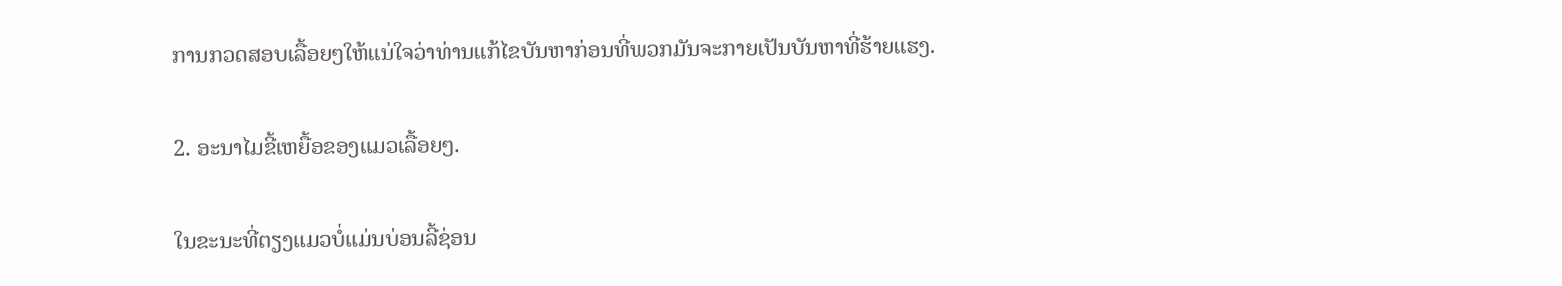ການກວດສອບເລື້ອຍໆໃຫ້ແນ່ໃຈວ່າທ່ານແກ້ໄຂບັນຫາກ່ອນທີ່ພວກມັນຈະກາຍເປັນບັນຫາທີ່ຮ້າຍແຮງ.

2. ອະນາໄມຂີ້ເຫຍື້ອຂອງແມວເລື້ອຍໆ.

ໃນຂະນະທີ່ຕຽງແມວບໍ່ແມ່ນບ່ອນລີ້ຊ່ອນ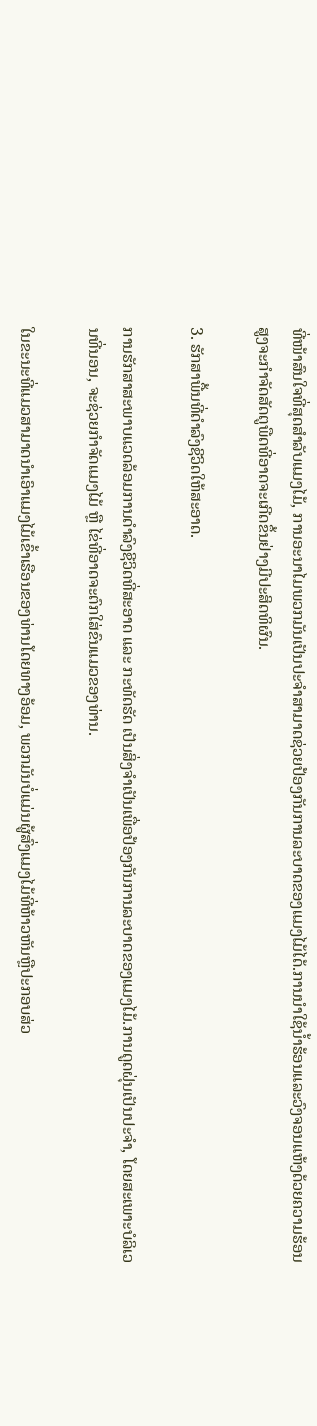ທີ່ໜ້າສົນໃຈທີ່ສຸດສຳລັບແມງໄມ້, ການອະນາໄມພວກມັນເປັນປະຈຳສາມາດຊ່ວຍປ້ອງກັນການລະບາດຂອງແມງໄມ້ໄດ້.ການນໍາໃຊ້ນ້ຳຮ້ອນແລະວົງຈອນແຫ້ງດ້ວຍຄວາມຮ້ອນສູງຈະກໍາຈັດສັດຕູພືດທີ່ອາດຈະເກີດຂຶ້ນຢ່າງມີປະສິດທິຜົນ.

3. ຮັກສາພື້ນທີ່ດໍາລົງຊີວິດໃຫ້ສະອາດ.

ການຮັກສາສະພາບແວດລ້ອມການດຳລົງຊີວິດທີ່ສະອາດ ແລະ ກະທັດຮັດ ເປັນສິ່ງຈຳເປັນເພື່ອປ້ອງກັນການລະບາດຂອງແມງໄມ້.ການດູດຝຸ່ນເປັນປະຈຳ, ໂດຍສະເພາະບໍລິເວນທີ່ນອນ, ຈະຊ່ວຍກຳຈັດແມງໄມ້ ຫຼື ໄຂ່ທີ່ອາດຈະຕົກໃສ່ຂົນແມວຂອງທ່ານ.

ໃນຂະນະທີ່ແມວສາມາດນໍາເອົາແມງໄມ້ເຂົ້າເຮືອນຂອງທ່ານໂດຍທາງອ້ອມ, ພວກມັນບໍ່ແມ່ນຜູ້ສົ່ງແມງໄມ້ທີ່ຫ້າວຫັນຫຼືປະກອບສ່ວ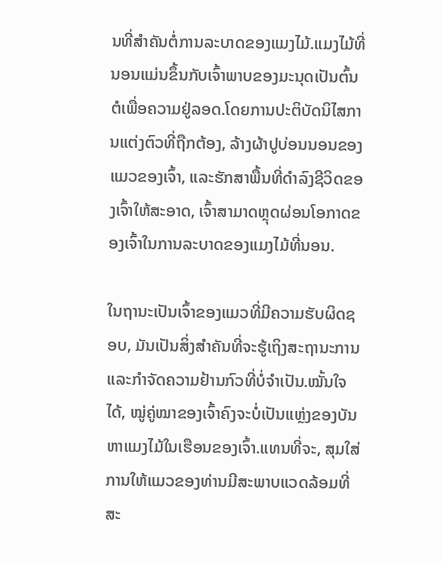ນທີ່ສໍາຄັນຕໍ່ການລະບາດຂອງແມງໄມ້.ແມງໄມ້ທີ່ນອນແມ່ນຂຶ້ນກັບເຈົ້າພາບຂອງມະນຸດເປັນຕົ້ນຕໍເພື່ອຄວາມຢູ່ລອດ.ໂດຍການປະຕິບັດນິໄສການແຕ່ງຕົວທີ່ຖືກຕ້ອງ, ລ້າງຜ້າປູບ່ອນນອນຂອງແມວຂອງເຈົ້າ, ແລະຮັກສາພື້ນທີ່ດໍາລົງຊີວິດຂອງເຈົ້າໃຫ້ສະອາດ, ເຈົ້າສາມາດຫຼຸດຜ່ອນໂອກາດຂອງເຈົ້າໃນການລະບາດຂອງແມງໄມ້ທີ່ນອນ.

ໃນຖານະເປັນເຈົ້າຂອງແມວທີ່ມີຄວາມຮັບຜິດຊອບ, ມັນເປັນສິ່ງສໍາຄັນທີ່ຈະຮູ້ເຖິງສະຖານະການແລະກໍາຈັດຄວາມຢ້ານກົວທີ່ບໍ່ຈໍາເປັນ.ໝັ້ນໃຈໄດ້, ໝູ່ຄູ່ໝາຂອງເຈົ້າຄົງຈະບໍ່ເປັນແຫຼ່ງຂອງບັນຫາແມງໄມ້ໃນເຮືອນຂອງເຈົ້າ.ແທນທີ່ຈະ, ສຸມໃສ່ການໃຫ້ແມວຂອງທ່ານມີສະພາບແວດລ້ອມທີ່ສະ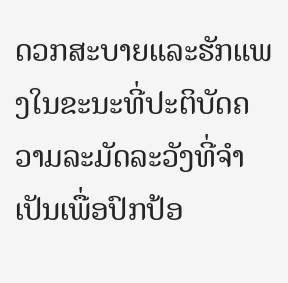ດວກສະບາຍແລະຮັກແພງໃນຂະນະທີ່ປະຕິບັດຄວາມລະມັດລະວັງທີ່ຈໍາເປັນເພື່ອປົກປ້ອ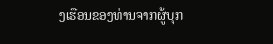ງເຮືອນຂອງທ່ານຈາກຜູ້ບຸກ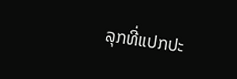ລຸກທີ່ແປກປະ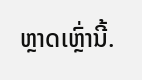ຫຼາດເຫຼົ່ານີ້.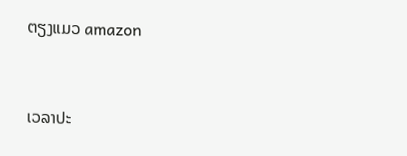ຕຽງແມວ amazon


ເວລາປະ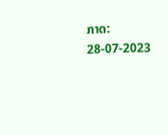ກາດ: 28-07-2023